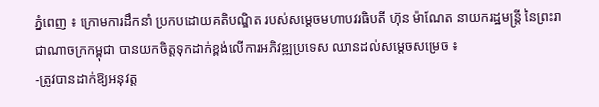ភ្នំពេញ ៖ ក្រោមការដឹកនាំ ប្រកបដោយគតិបណ្ឌិត របស់សម្តេចមហាបវរធិបតី ហ៊ុន ម៉ាណែត នាយករដ្ឋមន្ត្រី នៃព្រះរាជាណាចក្រកម្ពុជា បានយកចិត្តទុកដាក់ខ្ពង់លើការអភិវឌ្ឍប្រទេស ឈានដល់សម្តេចសម្រេច ៖
-ត្រូវបានដាក់ឱ្យអនុវត្ត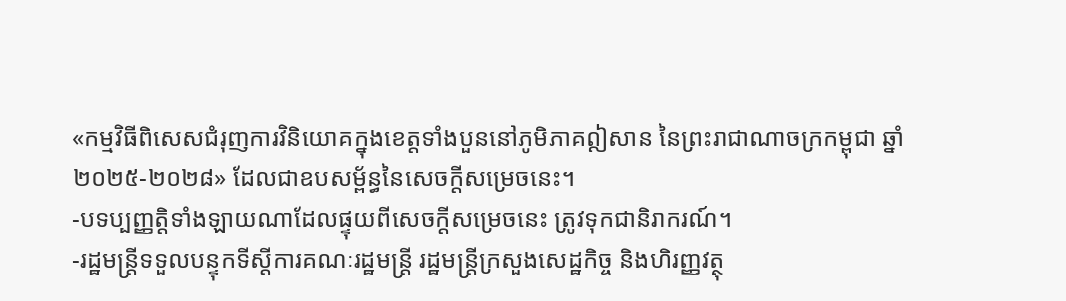«កម្មវិធីពិសេសជំរុញការវិនិយោគក្នុងខេត្តទាំងបួននៅភូមិភាគឦសាន នៃព្រះរាជាណាចក្រកម្ពុជា ឆ្នាំ ២០២៥-២០២៨» ដែលជាឧបសម្ព័ន្ធនៃសេចក្តីសម្រេចនេះ។
-បទប្បញ្ញត្តិទាំងឡាយណាដែលផ្ទុយពីសេចក្តីសម្រេចនេះ ត្រូវទុកជានិរាករណ៍។
-រដ្ឋមន្ត្រីទទួលបន្ទុកទីស្តីការគណៈរដ្ឋមន្ត្រី រដ្ឋមន្ត្រីក្រសួងសេដ្ឋកិច្ច និងហិរញ្ញវត្ថុ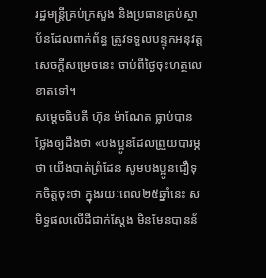រដ្ឋមន្ត្រីគ្រប់ក្រសួង និងប្រធានគ្រប់ស្ថាប័នដែលពាក់ព័ន្ធ ត្រូវទទួលបន្ទុកអនុវត្តសេចក្តីសម្រេចនេះ ចាប់ពីថ្ងៃចុះហត្ថលេខាតទៅ។
សម្តេចធិបតី ហ៊ុន ម៉ាណែត ធ្លាប់បានថ្លែងឲ្យដឹងថា «បងប្អូនដែលព្រួយបារម្ភថា យើងបាត់ព្រំដែន សូមបងប្អូនជឿទុកចិត្តចុះថា ក្នុងរយៈពេល២៥ឆ្នាំនេះ សមិទ្ធផលលើដីជាក់ស្ដែង មិនមែនបានន័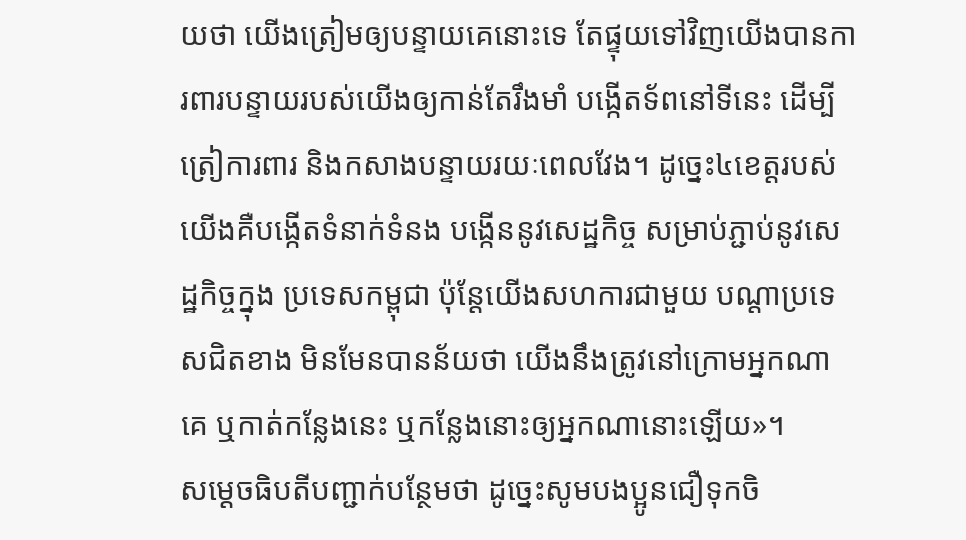យថា យើងត្រៀមឲ្យបន្ទាយគេនោះទេ តែផ្ទុយទៅវិញយើងបានការពារបន្ទាយរបស់យើងឲ្យកាន់តែរឹងមាំ បង្កើតទ័ពនៅទីនេះ ដើម្បីត្រៀការពារ និងកសាងបន្ទាយរយៈពេលវែង។ ដូច្នេះ៤ខេត្តរបស់យើងគឺបង្កើតទំនាក់ទំនង បង្កើននូវសេដ្ឋកិច្ច សម្រាប់ភ្ជាប់នូវសេដ្ឋកិច្ចក្នុង ប្រទេសកម្ពុជា ប៉ុន្ដែយើងសហការជាមួយ បណ្ដាប្រទេសជិតខាង មិនមែនបានន័យថា យើងនឹងត្រូវនៅក្រោមអ្នកណាគេ ឬកាត់កន្លែងនេះ ឬកន្លែងនោះឲ្យអ្នកណានោះឡើយ»។
សម្ដេចធិបតីបញ្ជាក់បន្ថែមថា ដូច្នេះសូមបងប្អូនជឿទុកចិ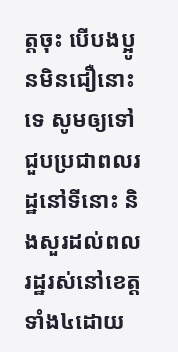ត្តចុះ បើបងប្អូនមិនជឿនោះទេ សូមឲ្យទៅជួបប្រជាពលរដ្ឋនៅទីនោះ និងសួរដល់ពលរដ្ឋរស់នៅខេត្តទាំង៤ដោយ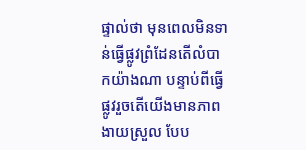ផ្ទាល់ថា មុនពេលមិនទាន់ធ្វើផ្លូវព្រំដែនតើលំបាកយ៉ាងណា បន្ទាប់ពីធ្វើផ្លូវរួចតើយើងមានភាពងាយស្រួល បែប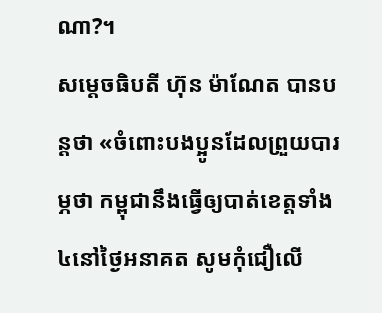ណា?។
សម្តេចធិបតី ហ៊ុន ម៉ាណែត បានបន្ដថា «ចំពោះបងប្អូនដែលព្រួយបារម្ភថា កម្ពុជានឹងធ្វើឲ្យបាត់ខេត្តទាំង៤នៅថ្ងៃអនាគត សូមកុំជឿលើ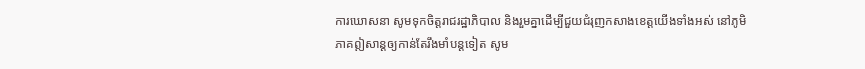ការឃោសនា សូមទុកចិត្តរាជរដ្ឋាភិបាល និងរួមគ្នាដើម្បីជួយជំរុញកសាងខេត្តយើងទាំងអស់ នៅភូមិភាគឦសាន្ដឲ្យកាន់តែរឹងមាំបន្ដទៀត សូម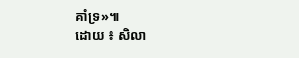គាំទ្រ»៕
ដោយ ៖ សិលា